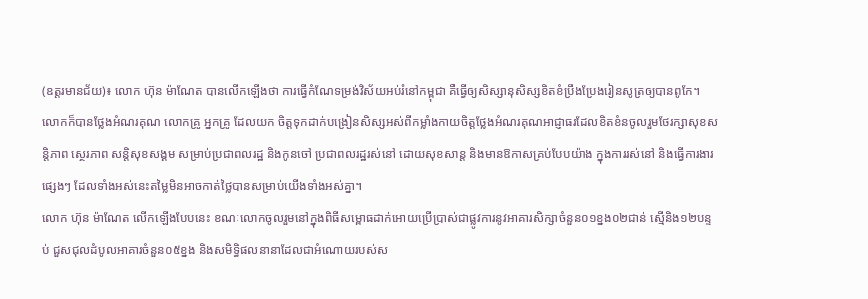(ឧត្តរមានជ័យ)៖ លោក ហ៊ុន ម៉ាណែត បានលើកឡើងថា ការធ្វើកំណែទម្រង់វិស័យអប់រំនៅកម្ពុជា គឺធ្វើឲ្យសិស្សានុសិស្សខិតខំប្រឹងប្រែងរៀនសូត្រឲ្យបានពូកែ។ លោកក៏បានថ្លែងអំណរគុណ លោកគ្រូ អ្នកគ្រូ ដែលយក ចិត្តទុកដាក់បង្រៀនសិស្សអស់ពីកម្លាំងកាយចិត្តថ្លែងអំណរគុណអាជ្ញាធរដែលខិតខំនចូលរួមថែរក្សាសុខសន្តិភាព ស្ថេរភាព សន្តិសុខសង្គម សម្រាប់ប្រជាពលរដ្ឋ និងកូនចៅ ប្រជាពលរដ្ឋរស់នៅ ដោយសុខសាន្ត និងមានឱកាសគ្រប់បែបយ៉ាង ក្នុងការរស់នៅ និងធ្វើការងារផ្សេងៗ ដែលទាំងអស់នេះតម្លៃមិនអាចកាត់ថ្លៃបានសម្រាប់យើងទាំងអស់គ្នា។
លោក ហ៊ុន ម៉ាណែត លើកឡើងបែបនេះ ខណៈលោកចូលរួមនៅក្នុងពិធីសម្ពោធដាក់អោយប្រើប្រាស់ជាផ្លូវការនូវអាគារសិក្សាចំនួន០១ខ្នង០២ជាន់ ស្មើនិង១២បន្ទប់ ជួសជុលដំបូលអាគារចំនួន០៥ខ្នង និងសមិទ្ធិផលនានាដែលជាអំណោយរបស់ស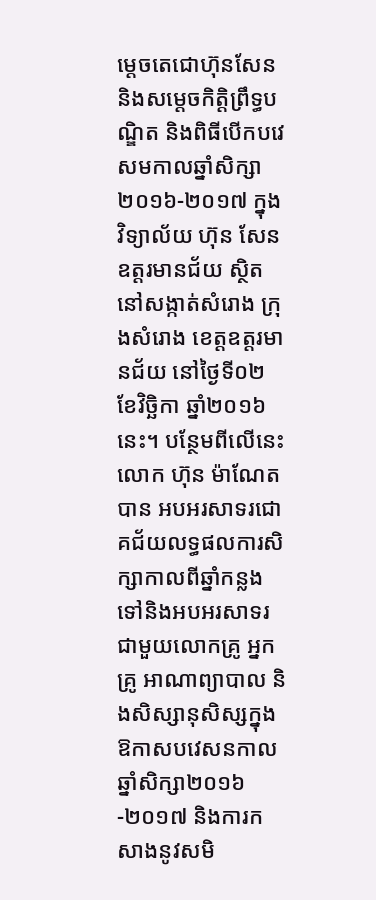ម្តេចតេជោហ៊ុនសែន និងសម្តេចកិត្តិព្រឹទ្ធបណ្ឌិត និងពិធីបើកបវេសមកាលឆ្នាំសិក្សា២០១៦-២០១៧ ក្នុងវិទ្យាល័យ ហ៊ុន សែន ឧត្តរមានជ័យ ស្ថិតនៅសង្កាត់សំរោង ក្រុងសំរោង ខេត្តឧត្តរមានជ័យ នៅថ្ងៃទី០២ ខែវិច្ឆិកា ឆ្នាំ២០១៦នេះ។ បន្ថែមពីលើនេះ លោក ហ៊ុន ម៉ាណែត បាន អបអរសាទរជោគជ័យលទ្ធផលការសិក្សាកាលពីឆ្នាំកន្លងទៅនិងអបអរសាទរជាមួយលោកគ្រូ អ្នកគ្រូ អាណាព្យាបាល និងសិស្សានុសិស្សក្នុងឱកាសបវេសនកាល ឆ្នាំសិក្សា២០១៦-២០១៧ និងការកសាងនូវសមិ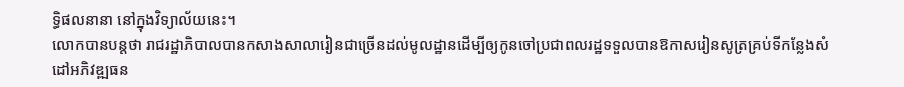ទ្ធិផលនានា នៅក្នុងវិទ្យាល័យនេះ។
លោកបានបន្តថា រាជរដ្ឋាភិបាលបានកសាងសាលារៀនជាច្រើនដល់មូលដ្ឋានដើម្បីឲ្យកូនចៅប្រជាពលរដ្ឋទទួលបានឱកាសរៀនសូត្រគ្រប់ទីកន្លែងសំដៅអភិវឌ្ឍធន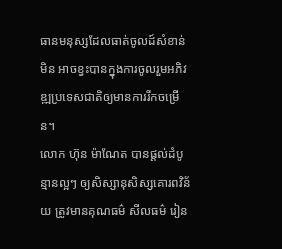ធានមនុស្សដែលធាត់ចូលដ៍សំខាន់ មិន អាចខ្វះបានក្នុងការចូលរួមអភិវឌ្ឍប្រទេសជាតិឲ្យមានការរីកចម្រើន។
លោក ហ៊ុន ម៉ាណែត បានផ្តល់ដំបូន្មានល្អៗ ឲ្យសិស្សានុសិស្សគោរពវិន័យ ត្រូវមានគុណធម៌ សីលធម៌ រៀន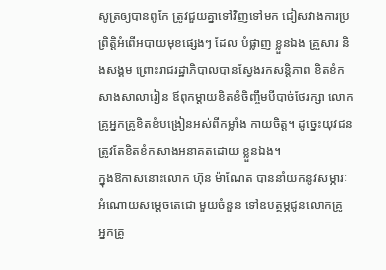សូត្រឲ្យបានពូកែ ត្រូវជួយគ្នាទៅវិញទៅមក ជៀសវាងការប្រព្រិត្តិអំពើអបាយមុខផ្សេងៗ ដែល បំផ្លាញ ខ្លួនឯង គ្រួសារ និងសង្គម ព្រោះរាជរដ្ឋាភិបាលបានស្វែងរកសន្តិភាព ខិតខំកសាងសាលារៀន ឪពុកម្តាយខិតខំចិញ្ចឹមបីបាច់ថែរក្សា លោកគ្រូអ្នកគ្រូខិតខំបង្រៀនអស់ពីកម្លាំង កាយចិត្ត។ ដូច្នេះយុវជនត្រូវតែខិតខំកសាងអនាគតដោយ ខ្លួនឯង។
ក្នុងឱកាសនោះលោក ហ៊ុន ម៉ាណែត បាននាំយកនូវសម្ភារៈអំណោយសម្តេចតេជោ មួយចំនួន ទៅឧបត្ថម្ភជូនលោកគ្រូ អ្នកគ្រូ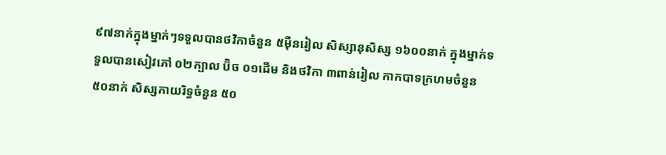៩៧នាក់ក្នុងម្នាក់ៗទទួលបានថវិកាចំនួន ៥ម៉ឺនរៀល សិស្សានុសិស្ស ១៦០០នាក់ ក្នុងម្នាក់ទទួលបានសៀវភៅ ០២ក្បាល ប៊ិច ០១ដើម និងថវិកា ៣ពាន់រៀល កាកបាទក្រហមចំនួន ៥០នាក់ សិស្សកាយរិទ្ធចំនួន ៥០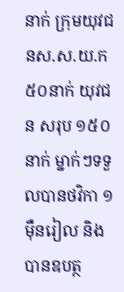នាក់ ក្រុមយុវជនស.ស.យ.ក ៥០នាក់ យុវជន សរុប ១៥០នាក់ ម្នាក់ៗទទួលបានថវិកា ១ម៉ឺនរៀល និងបានឧបត្ថ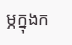ម្ភក្នុងក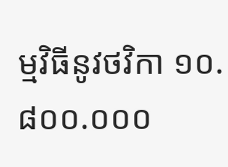ម្មវិធីនូវថវិកា ១០.៨០០.០០០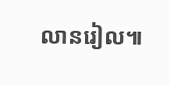លានរៀល៕